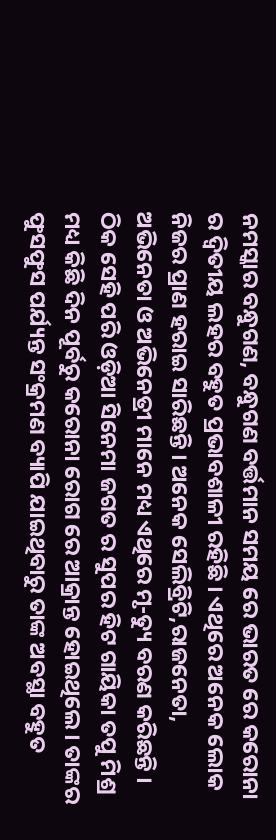ନମସ୍କାର ବନ୍ଧୁଗଣ, ବନ୍ଧୁଗଣ ବର୍ତ୍ତମାନ ସମୟ ରେ ଭାରତ ରେ କରୋନା ର ଦ୍ଵିତୀୟ ଲହର ବହୁତ ପ୍ରଭାବଶାଳୀ ରହିଛି । ଏଥିରେ ଅନେକ ଲୋକ ନିଜର ପ୍ରାଣ ହରାଇ ସାରିଛନ୍ତି । ଅନେକ ସେଲିବ୍ରିଟି,ରାଜନେତା, ଅଭିନେତା ଓ ଅଭିନେତ୍ରୀ ମାନେ ମଧ୍ୟ ଏଥିରେ ମୃ-ତ୍ୟୁ ବରଣ କରିଛନ୍ତି ।
ଠିକ ସେହି ପରି ଓଡ଼ିଆ ସିନେମା ଜଗତ ର ସୁପର ହିଟ ଗାୟିକା ତପୁ ମିଶ୍ର ମଧ୍ୟ କିଛି ଦିନ ପୂର୍ବରୁ କରୋନା ରୋଗ ରେ ଆକ୍ରାନ୍ତ ହୋଇଥିଲେ । ତାଙ୍କର ଫୁସଫୁସ ପର୍ଯ୍ୟନ୍ତ ସଂକ୍ରମଣ ବ୍ୟାପି ଯାଇଥିବାରୁ ତାଙ୍କ ଅବସ୍ଥା ବହୁତ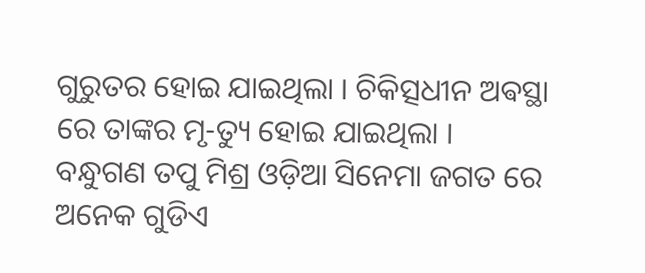ଗୁରୁତର ହୋଇ ଯାଇଥିଲା । ଚିକିତ୍ସଧୀନ ଅଵସ୍ଥା ରେ ତାଙ୍କର ମୃ-ତ୍ୟୁ ହୋଇ ଯାଇଥିଲା ।
ବନ୍ଧୁଗଣ ତପୁ ମିଶ୍ର ଓଡ଼ିଆ ସିନେମା ଜଗତ ରେ ଅନେକ ଗୁଡିଏ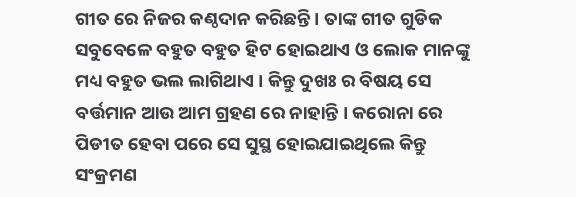ଗୀତ ରେ ନିଜର କଣ୍ଠଦାନ କରିଛନ୍ତି । ତାଙ୍କ ଗୀତ ଗୁଡିକ ସବୁବେଳେ ବହୁତ ବହୁତ ହିଟ ହୋଇଥାଏ ଓ ଲୋକ ମାନଙ୍କୁ ମଧ୍ୟ ବହୁତ ଭଲ ଲାଗିଥାଏ । କିନ୍ତୁ ଦୁଖଃ ର ବିଷୟ ସେ ବର୍ତ୍ତମାନ ଆଉ ଆମ ଗ୍ରହଣ ରେ ନାହାନ୍ତି । କରୋନା ରେ ପିଡୀତ ହେବା ପରେ ସେ ସୁସ୍ଥ ହୋଇଯାଇଥିଲେ କିନ୍ତୁ ସଂକ୍ରମଣ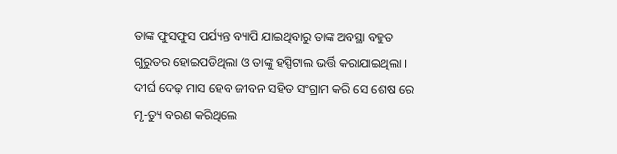ତାଙ୍କ ଫୁସଫୁସ ପର୍ଯ୍ୟନ୍ତ ବ୍ୟାପି ଯାଇଥିବାରୁ ତାଙ୍କ ଅବସ୍ଥା ବହୁତ ଗୁରୁତର ହୋଇପଡିଥିଲା ଓ ତାଙ୍କୁ ହସ୍ପିଟାଲ ଭର୍ତ୍ତି କରାଯାଇଥିଲା ।
ଦୀର୍ଘ ଦେଢ଼ ମାସ ହେବ ଜୀବନ ସହିତ ସଂଗ୍ରାମ କରି ସେ ଶେଷ ରେ ମୃ-ତ୍ୟୁ ବରଣ କରିଥିଲେ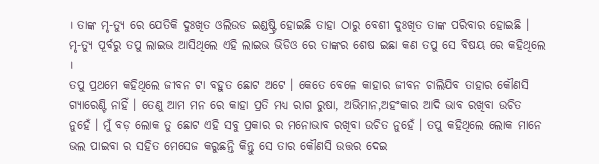। ତାଙ୍କ ମୃ-ତ୍ୟୁ ରେ ଯେତିକି ଦୁଃଖିତ ଓଲିଉଡ ଇଣ୍ଡଷ୍ଟ୍ରି ହୋଇଛି ତାହା ଠାରୁ ବେଶୀ ଦୁଃଖିତ ତାଙ୍କ ପରିବାର ହୋଇଛି । ମୃ-ତ୍ୟୁ ପୂର୍ବରୁ ତପୁ ଲାଇଭ ଆସିଥିଲେ ଏହି ଲାଇଭ ଭିଡିଓ ରେ ତାଙ୍କର ଶେଷ ଇଛା କଣ ତପୁ ସେ ବିଷୟ ରେ କହିଥିଲେ ।
ତପୁ ପ୍ରଥମେ କହିଥିଲେ ଜୀବନ ଟା ବହୁତ ଛୋଟ ଅଟେ । କେତେ ବେଳେ କାହାର ଜୀବନ ଚାଲିଯିବ ତାହାର କୌଣସି ଗ୍ୟାରେଣ୍ଟି ନାହିଁ । ତେଣୁ ଆମ ମନ ରେ କାହା ପ୍ରତି ମଧ୍ୟ ରାଗ ରୁଷା, ଅଭିମାନ,ଅହଂକାର ଆଦି ଭାବ ରଖିବା ଉଚିତ ନୁହେଁ । ମୁଁ ବଡ଼ ଲୋକ ତୁ ଛୋଟ ଏହି ସବୁ ପ୍ରକାର ର ମନୋଭାବ ରଖିବା ଉଚିତ ନୁହେଁ । ତପୁ କହିଥିଲେ ଲୋକ ମାନେ ଭଲ ପାଇବା ର ସହିତ ମେସେଜ କରୁଛନ୍ତି କିନ୍ତୁ ସେ ତାର କୌଣସି ଉତ୍ତର ଦେଇ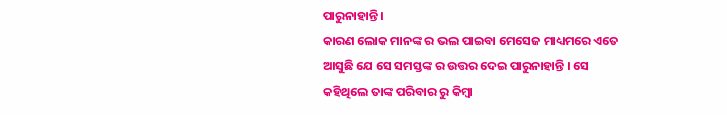ପାରୁନାହାନ୍ତି ।
କାରଣ ଲୋକ ମାନଙ୍କ ର ଭଲ ପାଇବା ମେସେଜ ମାଧ୍ୟମରେ ଏତେ ଆସୁଛି ଯେ ସେ ସମସ୍ତଙ୍କ ର ଉତ୍ତର ଦେଇ ପାରୁନାହାନ୍ତି । ସେ କହିଥିଲେ ତାଙ୍କ ପରିବାର ରୁ କିମ୍ବା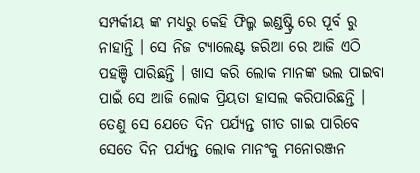ସମ୍ପର୍କୀୟ ଙ୍କ ମଧ୍ୟରୁ କେହି ଫିଲ୍ମ ଇଣ୍ଡଷ୍ଟ୍ରି ରେ ପୂର୍ବ ରୁ ନାହାନ୍ତି । ସେ ନିଜ ଟ୍ୟାଲେଣ୍ଟ ଜରିଆ ରେ ଆଜି ଏଠି ପହଞ୍ଚି ପାରିଛନ୍ତି । ଖାସ କରି ଲୋକ ମାନଙ୍କ ଭଲ ପାଇବା ପାଇଁ ସେ ଆଜି ଲୋକ ପ୍ରିୟତା ହାସଲ କରିପାରିଛନ୍ତି । ତେଣୁ ସେ ଯେତେ ଦିନ ପର୍ଯ୍ୟନ୍ତ ଗୀତ ଗାଇ ପାରିବେ ସେତେ ଦିନ ପର୍ଯ୍ୟନ୍ତ ଲୋକ ମାନଂକୁ ମନୋରଞ୍ଜନ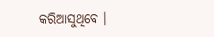କରିଆସୁଥିବେ ।